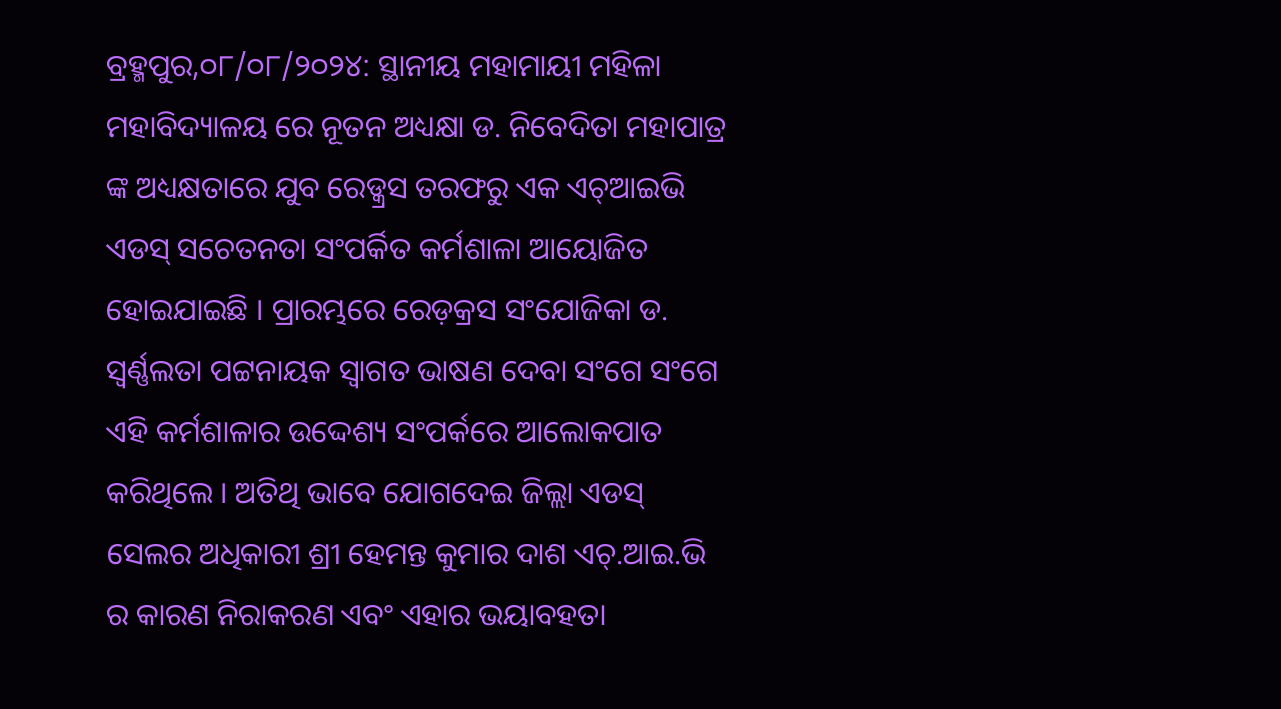ବ୍ରହ୍ମପୁର,୦୮/୦୮/୨୦୨୪: ସ୍ଥାନୀୟ ମହାମାୟୀ ମହିଳା ମହାବିଦ୍ୟାଳୟ ରେ ନୂତନ ଅଧ୍ୟକ୍ଷା ଡ. ନିବେଦିତା ମହାପାତ୍ର ଙ୍କ ଅଧ୍ୟକ୍ଷତାରେ ଯୁବ ରେଡ୍କ୍ରସ ତରଫରୁ ଏକ ଏଚ୍ଆଇଭି ଏଡସ୍ ସଚେତନତା ସଂପର୍କିତ କର୍ମଶାଳା ଆୟୋଜିତ ହୋଇଯାଇଛି । ପ୍ରାରମ୍ଭରେ ରେଡ଼କ୍ରସ ସଂଯୋଜିକା ଡ. ସ୍ଵର୍ଣ୍ଣଲତା ପଟ୍ଟନାୟକ ସ୍ୱାଗତ ଭାଷଣ ଦେବା ସଂଗେ ସଂଗେ ଏହି କର୍ମଶାଳାର ଉଦ୍ଦେଶ୍ୟ ସଂପର୍କରେ ଆଲୋକପାତ କରିଥିଲେ । ଅତିଥି ଭାବେ ଯୋଗଦେଇ ଜିଲ୍ଲା ଏଡସ୍ ସେଲର ଅଧିକାରୀ ଶ୍ରୀ ହେମନ୍ତ କୁମାର ଦାଶ ଏଚ୍.ଆଇ.ଭି ର କାରଣ ନିରାକରଣ ଏବଂ ଏହାର ଭୟାବହତା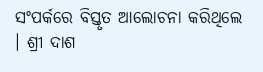ସଂପର୍କରେ ବିସ୍ତୃତ ଆଲୋଚନା କରିଥିଲେ । ଶ୍ରୀ ଦାଶ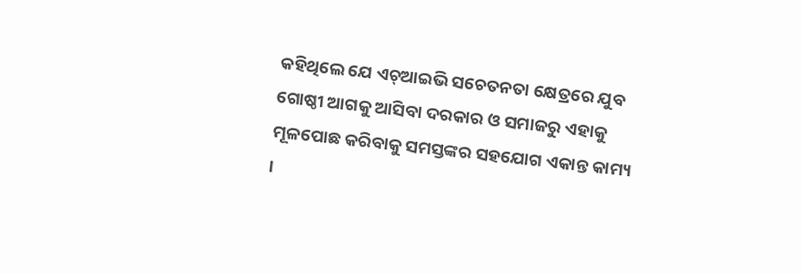କହିଥିଲେ ଯେ ଏଚ୍ଆଇଭି ସଚେତନତା କ୍ଷେତ୍ରରେ ଯୁବ ଗୋଷ୍ଠୀ ଆଗକୁ ଆସିବା ଦରକାର ଓ ସମାଜରୁ ଏହାକୁ ମୂଳପୋଛ କରିବାକୁ ସମସ୍ତଙ୍କର ସହଯୋଗ ଏକାନ୍ତ କାମ୍ୟ ।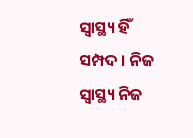ସ୍ଵାସ୍ଥ୍ୟ ହିଁ ସମ୍ପଦ । ନିଜ ସ୍ଵାସ୍ଥ୍ୟ ନିଜ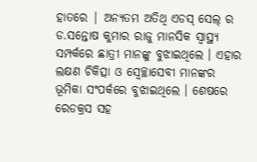ହାତରେ | ଅନ୍ୟତମ ଅତିଥି ଏଡସ୍ ସେଲ୍ ର ଡ.ସନ୍ତୋଷ କୁମାର ରାଜୁ ମାନସିକ ସ୍ଵାସ୍ଥ୍ୟ ସମ୍ପର୍କରେ ଛାତ୍ରୀ ମାନଙ୍କୁ ବୁଝାଇଥିଲେ । ଏହାର ଲକ୍ଷଣ ଚିକିତ୍ସା ଓ ସ୍ଵେଚ୍ଛାସେବୀ ମାନଙ୍କର ଭୂମିକା ସଂପର୍କରେ ବୁଝାଇଥିଲେ । ଶେଷରେ ରେଡକ୍ରସ ସହ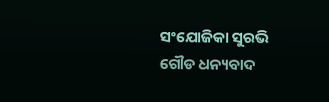ସଂଯୋଜିକା ସୁରଭି ଗୌଡ ଧନ୍ୟବାଦ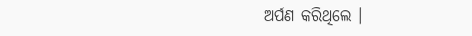ଅର୍ପଣ କରିଥିଲେ ।